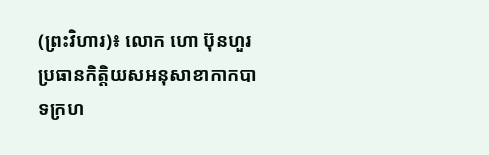(ព្រះវិហារ)៖ លោក ហោ ប៊ុនហួរ ប្រធានកិត្តិយសអនុសាខាកាកបាទក្រហ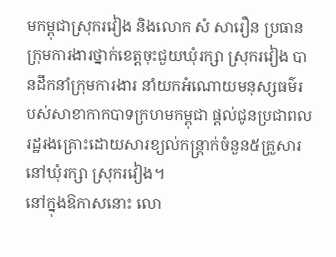មកម្ពុជាស្រុករវៀង និងលោក សំ សារឿន ប្រធានក្រុមការងារថ្នាក់ខេត្តចុះជួយឃុំរក្សា ស្រុករវៀង បានដឹកនាំក្រុមការងារ នាំយកអំណោយមនុស្សធម៌របស់សាខាកាកបាទក្រហមកម្ពុជា ផ្តល់ជូនប្រជាពលរដ្ឋរងគ្រោះដោយសារខ្យល់កន្ត្រាក់ចំនួន៥គ្រួសារ នៅឃុំរក្សា ស្រុករវៀង។
នៅក្នុងឱកាសនោះ លោ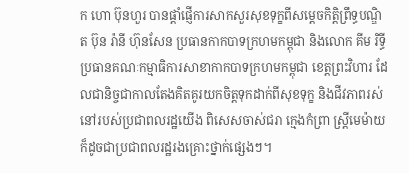ក ហោ ប៊ុនហួរ បានផ្តាំផ្ញើការសាកសួរសុខទុក្ខពីសម្តេចកិត្តិព្រឹទ្ធបណ្ឌិត ប៊ុន រ៉ានី ហ៊ុនសែន ប្រធានកាកបាទក្រហមកម្ពុជា និងលោក គីម រិទ្ធី ប្រធានគណៈកម្មាធិការសាខាកាកបាទក្រហមកម្ពុជា ខេត្តព្រះវិហារ ដែលជានិច្ចជាកាលតែងគិតគូរយកចិត្តទុកដាក់ពីសុខទុក្ខ និងជីវភាពរស់នៅរបស់ប្រជាពលរដ្ឋយើង ពិសេសចាស់ជរា ក្មេងកំព្រា ស្ត្រីមេម៉ាយ ក៏ដូចជាប្រជាពលរដ្ឋរងគ្រោះថ្នាក់ផ្សេងៗ។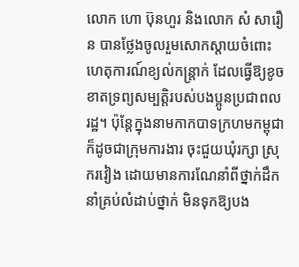លោក ហោ ប៊ុនហួរ និងលោក សំ សារឿន បានថ្លែងចូលរួមសោកស្តាយចំពោះហេតុការណ៍ខ្យល់កន្ត្រាក់ ដែលធ្វើឱ្យខូចខាតទ្រព្យសម្បត្តិរបស់បងប្អូនប្រជាពលរដ្ឋ។ ប៉ុន្តែក្នុងនាមកាកបាទក្រហមកម្ពុជា ក៏ដូចជាក្រុមការងារ ចុះជួយឃុំរក្សា ស្រុករវៀង ដោយមានការណែនាំពីថ្នាក់ដឹកនាំគ្រប់លំដាប់ថ្នាក់ មិនទុកឱ្យបង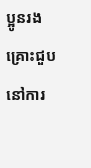ប្អូនរងគ្រោះជួបនៅការ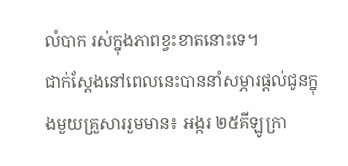លំបាក រស់ក្នុងភាពខ្វះខាតនោះទេ។
ជាក់ស្តែងនៅពេលនេះបាននាំសម្ភារផ្តល់ជូនក្នុងមួយគ្រួសាររួមមាន៖ អង្ករ ២៥គីឡូក្រា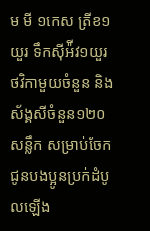ម មី ១កេស ត្រីខ១យួរ ទឹកស៊ីអ៉ីវ១យួរ ថវិកាមួយចំនួន និងស័ង្គសីចំនួន១២០សន្លឹក សម្រាប់ចែកជូនបងប្អូនប្រក់ដំបូលឡើង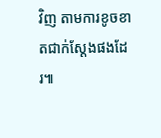វិញ តាមការខូចខាតជាក់ស្ដែងផងដែរ៕